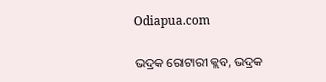Odiapua.com

ଭଦ୍ରକ ରୋଟାରୀ କ୍ଲବ, ଭଦ୍ରକ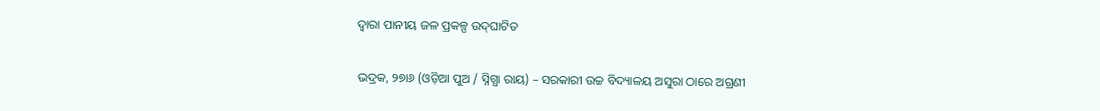ଦ୍ୱାରା ପାନୀୟ ଜଳ ପ୍ରକଳ୍ପ ଉଦ୍‌ଘାଟିତ

ଭଦ୍ରକ, ୨୭ା୬ (ଓଡ଼ିଆ ପୁଅ / ସ୍ନିଗ୍ଧା ରାୟ) – ସରକାରୀ ଉଚ୍ଚ ବିଦ୍ୟାଳୟ ଅସୁରା ଠାରେ ଅଗ୍ରଣୀ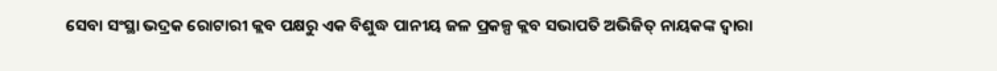ସେବା ସଂସ୍ଥା ଭଦ୍ରକ ରୋଟାରୀ କ୍ଲବ ପକ୍ଷରୁ ଏକ ବିଶୁଦ୍ଧ ପାନୀୟ ଜଳ ପ୍ରକଳ୍ପ କ୍ଲବ ସଭାପତି ଅଭିଜିତ୍ ନାୟକଙ୍କ ଦ୍ୱାରା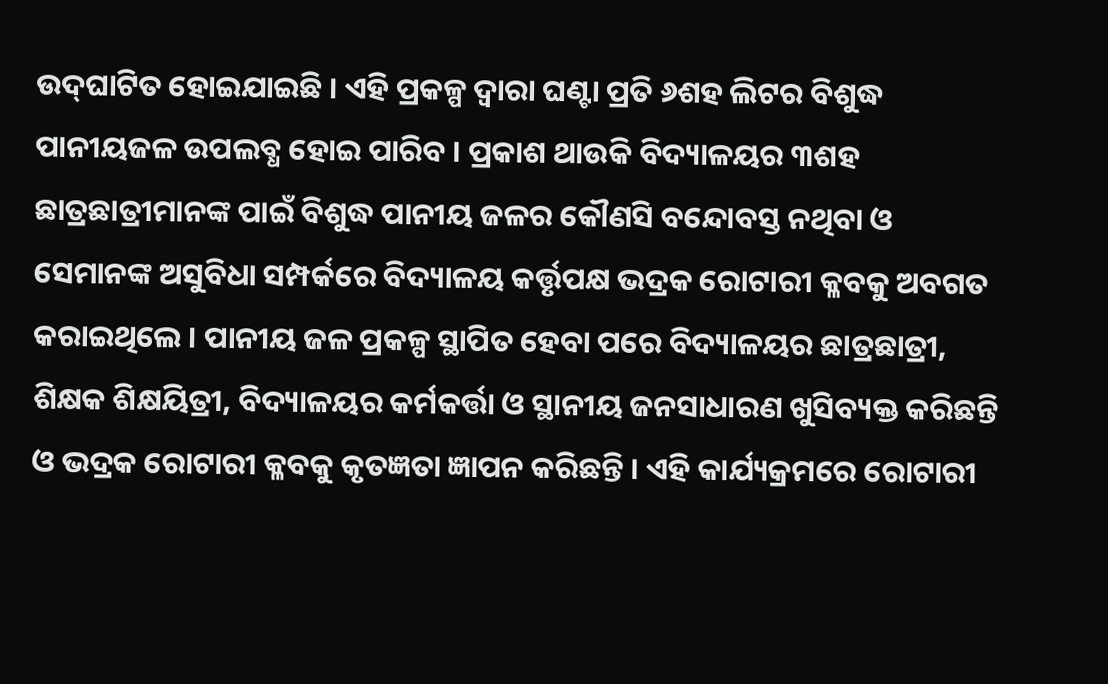ଉଦ୍‌ଘାଟିତ ହୋଇଯାଇଛି । ଏହି ପ୍ରକଳ୍ପ ଦ୍ୱାରା ଘଣ୍ଟା ପ୍ରତି ୬ଶହ ଲିଟର ବିଶୁଦ୍ଧ ପାନୀୟଜଳ ଉପଲବ୍ଧ ହୋଇ ପାରିବ । ପ୍ରକାଶ ଥାଉକି ବିଦ୍ୟାଳୟର ୩ଶହ ଛାତ୍ରଛାତ୍ରୀମାନଙ୍କ ପାଇଁ ବିଶୁଦ୍ଧ ପାନୀୟ ଜଳର କୌଣସି ବନ୍ଦୋବସ୍ତ ନଥିବା ଓ ସେମାନଙ୍କ ଅସୁବିଧା ସମ୍ପର୍କରେ ବିଦ୍ୟାଳୟ କର୍ତ୍ତୃପକ୍ଷ ଭଦ୍ରକ ରୋଟାରୀ କ୍ଳବକୁ ଅବଗତ କରାଇଥିଲେ । ପାନୀୟ ଜଳ ପ୍ରକଳ୍ପ ସ୍ଥାପିତ ହେବା ପରେ ବିଦ୍ୟାଳୟର ଛାତ୍ରଛାତ୍ରୀ, ଶିକ୍ଷକ ଶିକ୍ଷୟିତ୍ରୀ, ବିଦ୍ୟାଳୟର କର୍ମକର୍ତ୍ତା ଓ ସ୍ଥାନୀୟ ଜନସାଧାରଣ ଖୁସିବ୍ୟକ୍ତ କରିଛନ୍ତି ଓ ଭଦ୍ରକ ରୋଟାରୀ କ୍ଳବକୁ କୃତଜ୍ଞତା ଜ୍ଞାପନ କରିଛନ୍ତି । ଏହି କାର୍ଯ୍ୟକ୍ରମରେ ରୋଟାରୀ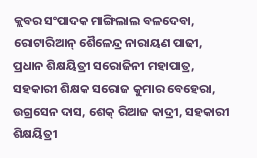କ୍ଲବର ସଂପାଦକ ମାଙ୍ଗିଲାଲ ବଳଦେବା, ରୋଟାରିଆନ୍ ଶୈଳେନ୍ଦ୍ର ନାରାୟଣ ପାଢୀ, ପ୍ରଧାନ ଶିକ୍ଷୟିତ୍ରୀ ସରୋଜିନୀ ମହାପାତ୍ର, ସହକାରୀ ଶିକ୍ଷକ ସରୋଜ କୁମାର ବେହେରା, ଉଗ୍ରସେନ ଦାସ, ଶେକ୍ ରିଆଜ କାଦ୍ରୀ, ସହକାରୀ ଶିକ୍ଷୟିତ୍ରୀ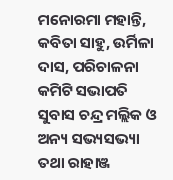ମନୋରମା ମହାନ୍ତି, କବିତା ସାହୁ, ଉର୍ମିଳା ଦାସ, ପରିଚାଳନା କମିଟି ସଭାପତି ସୁବାସ ଚନ୍ଦ୍ର ମଲ୍ଲିକ ଓ ଅନ୍ୟ ସଭ୍ୟସଭ୍ୟା ତଥା ରାହାଞ୍ଜ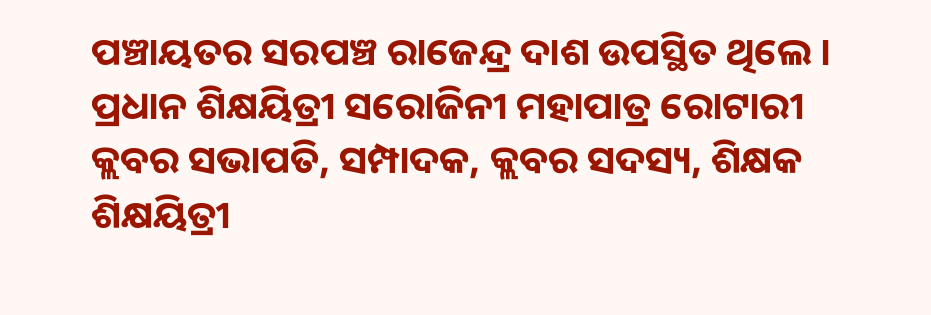ପଞ୍ଚାୟତର ସରପଞ୍ଚ ରାଜେନ୍ଦ୍ର ଦାଶ ଉପସ୍ଥିତ ଥିଲେ । ପ୍ରଧାନ ଶିକ୍ଷୟିତ୍ରୀ ସରୋଜିନୀ ମହାପାତ୍ର ରୋଟାରୀ କ୍ଲବର ସଭାପତି, ସମ୍ପାଦକ, କ୍ଲବର ସଦସ୍ୟ, ଶିକ୍ଷକ ଶିକ୍ଷୟିତ୍ରୀ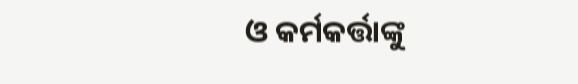ଓ କର୍ମକର୍ତ୍ତାଙ୍କୁ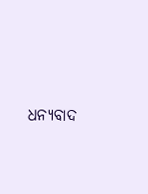ଧନ୍ୟବାଦ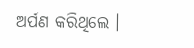ଅର୍ପଣ କରିଥିଲେ ।